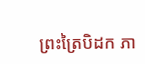ព្រះត្រៃបិដក ភា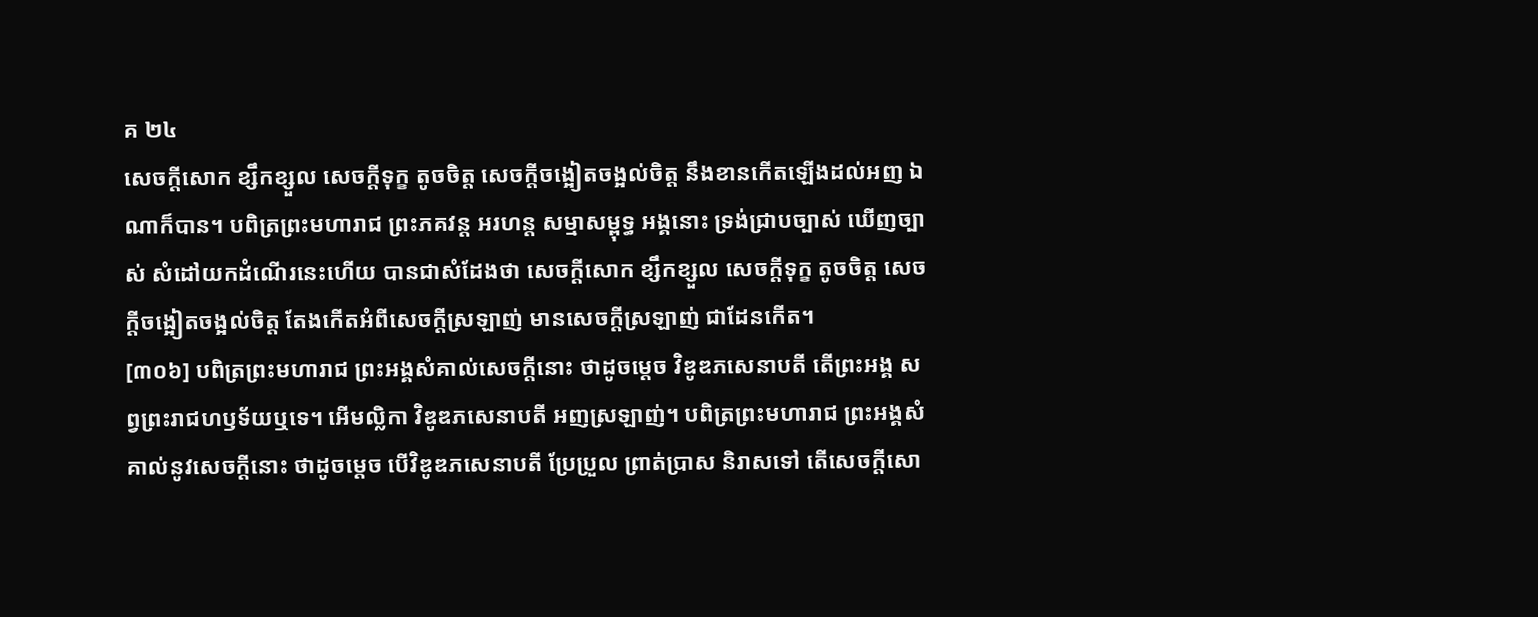គ ២៤
សេចក្តីសោក ខ្សឹកខ្សួល សេចក្តីទុក្ខ តូចចិត្ត សេចក្តីចង្អៀតចង្អល់ចិត្ត នឹងខានកើតឡើងដល់អញ ឯណាក៏បាន។ បពិត្រព្រះមហារាជ ព្រះភគវន្ត អរហន្ត សម្មាសម្ពុទ្ធ អង្គនោះ ទ្រង់ជ្រាបច្បាស់ ឃើញច្បាស់ សំដៅយកដំណើរនេះហើយ បានជាសំដែងថា សេចក្តីសោក ខ្សឹកខ្សួល សេចក្តីទុក្ខ តូចចិត្ត សេចក្តីចង្អៀតចង្អល់ចិត្ត តែងកើតអំពីសេចក្តីស្រឡាញ់ មានសេចក្តីស្រឡាញ់ ជាដែនកើត។
[៣០៦] បពិត្រព្រះមហារាជ ព្រះអង្គសំគាល់សេចក្តីនោះ ថាដូចម្តេច វិឌូឌភសេនាបតី តើព្រះអង្គ សព្វព្រះរាជហឫទ័យឬទេ។ អើមល្លិកា វិឌូឌភសេនាបតី អញស្រឡាញ់។ បពិត្រព្រះមហារាជ ព្រះអង្គសំគាល់នូវសេចក្តីនោះ ថាដូចម្តេច បើវិឌូឌភសេនាបតី ប្រែប្រួល ព្រាត់ប្រាស និរាសទៅ តើសេចក្តីសោ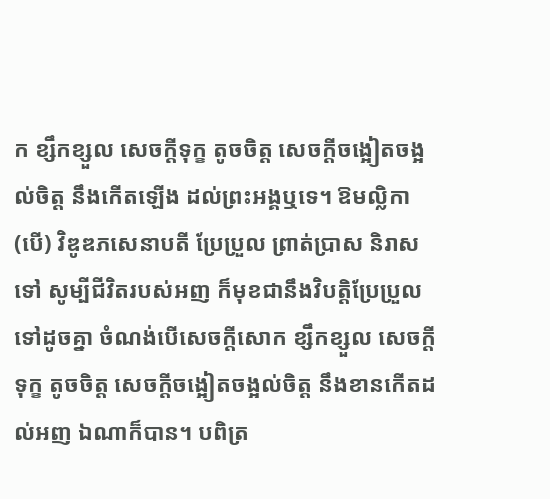ក ខ្សឹកខ្សួល សេចក្តីទុក្ខ តូចចិត្ត សេចក្តីចង្អៀតចង្អល់ចិត្ត នឹងកើតឡើង ដល់ព្រះអង្គឬទេ។ ឱមល្លិកា (បើ) វិឌូឌភសេនាបតី ប្រែប្រួល ព្រាត់ប្រាស និរាសទៅ សូម្បីជីវិតរបស់អញ ក៏មុខជានឹងវិបត្តិប្រែប្រួលទៅដូចគ្នា ចំណង់បើសេចក្តីសោក ខ្សឹកខ្សួល សេចក្តីទុក្ខ តូចចិត្ត សេចក្តីចង្អៀតចង្អល់ចិត្ត នឹងខានកើតដល់អញ ឯណាក៏បាន។ បពិត្រ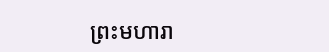ព្រះមហារា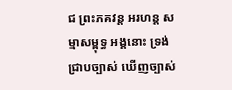ជ ព្រះភគវន្ត អរហន្ត សម្មាសម្ពុទ្ធ អង្គនោះ ទ្រង់ជ្រាបច្បាស់ ឃើញច្បាស់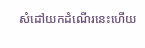សំដៅយកដំណើរនេះហើយ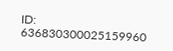ID: 636830300025159960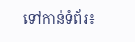ទៅកាន់ទំព័រ៖